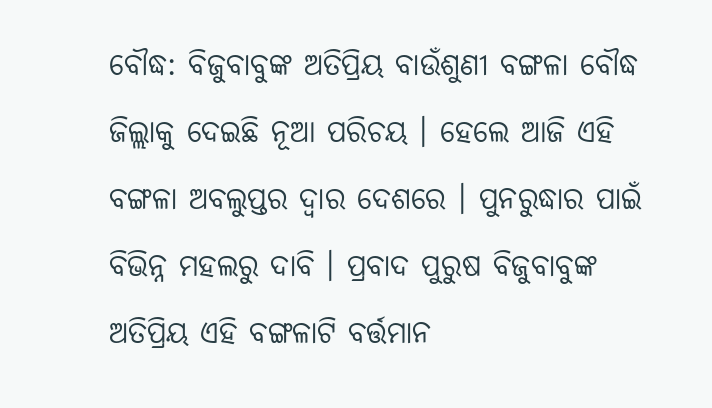ବୌଦ୍ଧ: ବିଜୁବାବୁଙ୍କ ଅତିପ୍ରିୟ ବାଉଁଶୁଣୀ ବଙ୍ଗଳା ବୌଦ୍ଧ ଜିଲ୍ଲାକୁ ଦେଇଛି ନୂଆ ପରିଚୟ । ହେଲେ ଆଜି ଏହି ବଙ୍ଗଳା ଅବଲୁପ୍ତର ଦ୍ବାର ଦେଶରେ । ପୁନରୁଦ୍ଧାର ପାଇଁ ବିଭିନ୍ନ ମହଲରୁ ଦାବି । ପ୍ରବାଦ ପୁରୁଷ ବିଜୁବାବୁଙ୍କ ଅତିପ୍ରିୟ ଏହି ବଙ୍ଗଳାଟି ବର୍ତ୍ତମାନ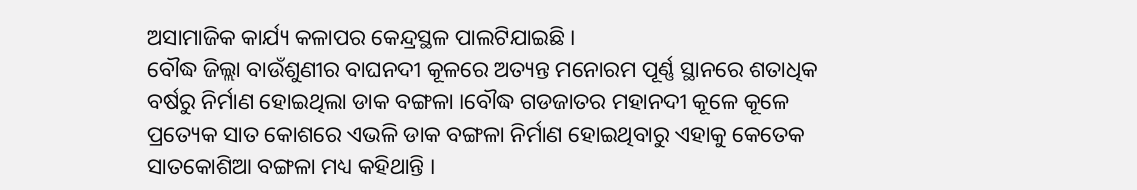ଅସାମାଜିକ କାର୍ଯ୍ୟ କଳାପର କେନ୍ଦ୍ରସ୍ଥଳ ପାଲଟିଯାଇଛି ।
ବୌଦ୍ଧ ଜିଲ୍ଲା ବାଉଁଶୁଣୀର ବାଘନଦୀ କୂଳରେ ଅତ୍ୟନ୍ତ ମନୋରମ ପୂର୍ଣ୍ଣ ସ୍ଥାନରେ ଶତାଧିକ ବର୍ଷରୁ ନିର୍ମାଣ ହୋଇଥିଲା ଡାକ ବଙ୍ଗଳା ।ବୌଦ୍ଧ ଗଡଜାତର ମହାନଦୀ କୂଳେ କୂଳେ ପ୍ରତ୍ୟେକ ସାତ କୋଶରେ ଏଭଳି ଡାକ ବଙ୍ଗଳା ନିର୍ମାଣ ହୋଇଥିବାରୁ ଏହାକୁ କେତେକ ସାତକୋଶିଆ ବଙ୍ଗଳା ମଧ୍ୟ କହିଥାନ୍ତି ।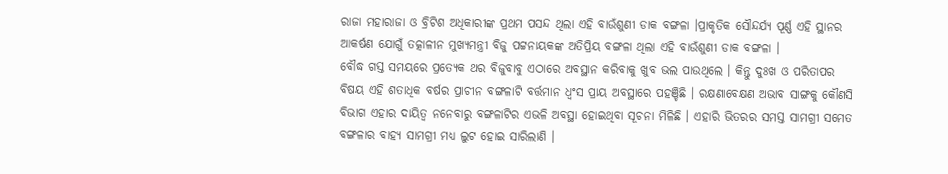ରାଜା ମହାରାଜା ଓ ବ୍ରିଟିଶ ଅଧିକାରୀଙ୍କ ପ୍ରଥମ ପସନ୍ଦ ଥିଲା ଏହି ବାଉଁଶୁଣୀ ଡାକ ବଙ୍ଗଳା ।ପ୍ରାକୃତିକ ସୌନ୍ଦର୍ଯ୍ୟ ପୂର୍ଣ୍ଣ ଏହି ସ୍ଥାନର ଆକର୍ଷଣ ଯୋଗୁଁ ତତ୍କାଳୀନ ମୁଖ୍ୟମନ୍ତ୍ରୀ ବିଜୁ ପଟ୍ଟନାୟକଙ୍କ ଅତିପ୍ରିୟ ବଙ୍ଗଳା ଥିଲା ଏହି ବାଉଁଶୁଣୀ ଡାକ ବଙ୍ଗଳା ।
ବୌଦ୍ଧ ଗସ୍ତ ସମୟରେ ପ୍ରତ୍ୟେକ ଥର ବିଜୁବାବୁ ଏଠାରେ ଅବସ୍ଥାନ କରିବାକୁ ଖୁବ ଭଲ ପାଉଥିଲେ । କିନ୍ତୁ ଦୁଃଖ ଓ ପରିତାପର ବିଷୟ ଏହି ଶତାଧିକ ବର୍ଷର ପ୍ରାଚୀନ ବଙ୍ଗଳାଟି ବର୍ତ୍ତମାନ ଧ୍ବଂସ ପ୍ରାୟ ଅବସ୍ଥାରେ ପହଞ୍ଚିଛି । ରକ୍ଷଣାବେକ୍ଷଣ ଅଭାବ ସାଙ୍ଗକୁ କୌଣସି ବିଭାଗ ଏହାର ଦାୟିତ୍ୱ ନନେବାରୁ ବଙ୍ଗଳାଟିର ଏଭଳି ଅବସ୍ଥା ହୋଇଥିବା ସୂଚନା ମିଳିଛି । ଏହାରି ଭିତରର ସମସ୍ତ ସାମଗ୍ରୀ ସମେତ ବଙ୍ଗଳାର ବାହ୍ୟ ସାମଗ୍ରୀ ମଧ୍ୟ ଲୁଟ ହୋଇ ସାରିଲାଣି ।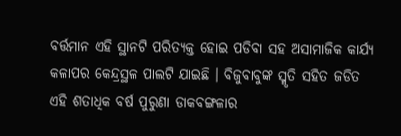ବର୍ତ୍ତମାନ ଏହି ସ୍ଥାନଟି ପରିତ୍ୟକ୍ତ ହୋଇ ପଡିବା ସହ ଅସାମାଜିକ କାର୍ଯ୍ୟ କଳାପର କେନ୍ଦ୍ରସ୍ଥଳ ପାଲଟି ଯାଇଛି । ବିଜୁବାବୁଙ୍କ ସ୍ମୃତି ସହିତ ଜଡିତ ଏହି ଶତାଧିକ ବର୍ଷ ପୁରୁଣା ଡାକବଙ୍ଗଳାର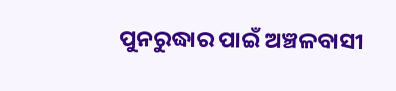ପୁନରୁଦ୍ଧାର ପାଇଁ ଅଞ୍ଚଳବାସୀ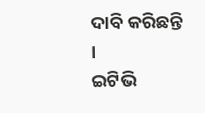ଦାବି କରିଛନ୍ତି ।
ଇଟିଭି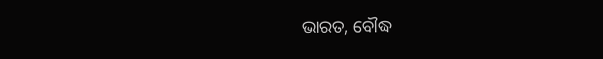ଭାରତ, ବୌଦ୍ଧ